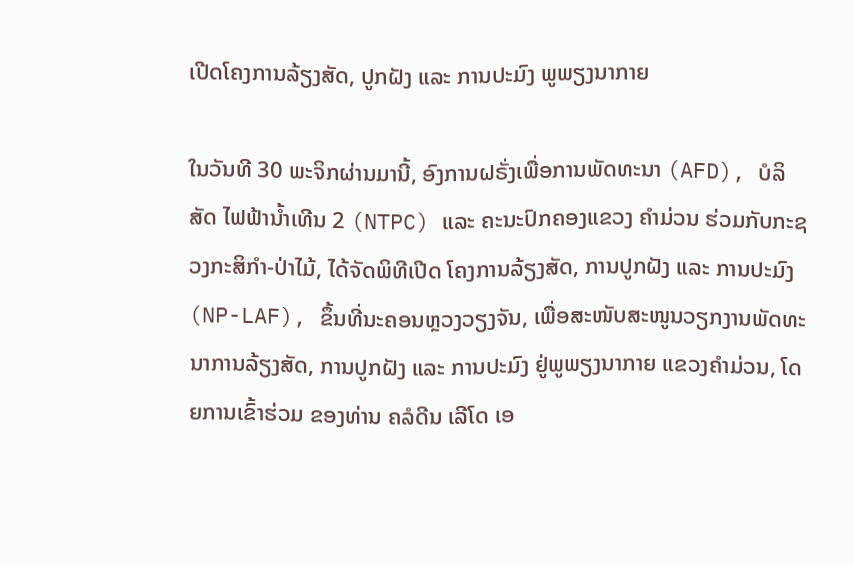ເປີດໂຄງການລ້ຽງສັດ, ປູກຝັງ ແລະ ການປະມົງ ພູພຽງນາກາຍ

ໃນວັນທີ 30 ພະຈິກຜ່ານມານີ້, ອົງການຝຣັ່ງເພື່ອການພັດທະນາ (AFD), ບໍລິສັດ ໄຟຟ້ານໍ້າເທີນ 2 (NTPC) ແລະ ຄະນະປົກຄອງແຂວງ ຄໍາມ່ວນ ຮ່ວມກັບກະຊວງກະສິກໍາ-ປ່າໄມ້, ໄດ້ຈັດພິທີເປີດ ໂຄງການລ້ຽງສັດ, ການປູກຝັງ ແລະ ການປະມົງ (NP-LAF), ຂຶ້ນທີ່ນະຄອນຫຼວງວຽງຈັນ, ເພື່ອສະໜັບສະໜູນວຽກງານພັດທະນາການລ້ຽງສັດ, ການປູກຝັງ ແລະ ການປະມົງ ຢູ່ພູພຽງນາກາຍ ແຂວງຄໍາມ່ວນ, ໂດຍການເຂົ້າຮ່ວມ ຂອງທ່ານ ຄລໍດີນ ເລີໂດ ເອ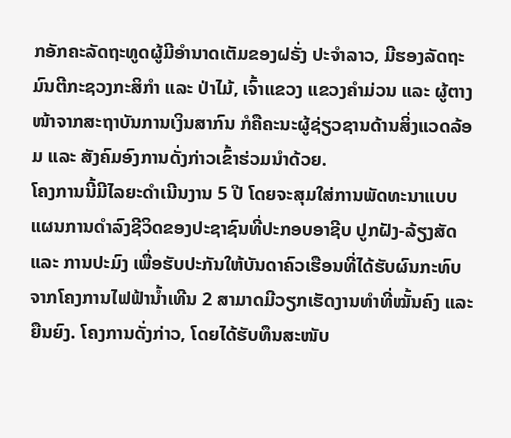ກອັກຄະລັດຖະທູດຜູ້ມີອໍານາດເຕັມຂອງຝຣັ່ງ ປະຈໍາລາວ, ມີຮອງລັດຖະມົນຕີກະຊວງກະສິກໍາ ແລະ ປ່າໄມ້, ເຈົ້າແຂວງ ແຂວງຄໍາມ່ວນ ແລະ ຜູ້ຕາງໜ້າຈາກສະຖາບັນການເງິນສາກົນ ກໍຄືຄະນະຜູ້ຊ່ຽວຊານດ້ານສິ່ງແວດລ້ອມ ແລະ ສັງຄົມອົງການດັ່ງກ່າວເຂົ້າຮ່ວມນໍາດ້ວຍ.
ໂຄງການນີ້ມີໄລຍະດໍາເນີນງານ 5 ປີ ໂດຍຈະສຸມໃສ່ການພັດທະນາແບບແຜນການດໍາລົງຊີວິດຂອງປະຊາຊົນທີ່ປະກອບອາຊີບ ປູກຝັງ-ລ້ຽງສັດ ແລະ ການປະມົງ ເພື່ອຮັບປະກັນໃຫ້ບັນດາຄົວເຮືອນທີ່ໄດ້ຮັບຜົນກະທົບ ຈາກໂຄງການໄຟຟ້ານໍ້າເທີນ 2 ສາມາດມີວຽກເຮັດງານທໍາທີ່ໝັ້ນຄົງ ແລະ ຍືນຍົງ. ໂຄງການດັ່ງກ່າວ, ໂດຍໄດ້ຮັບທຶນສະໜັບ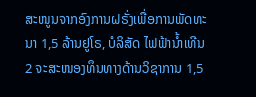ສະໜູນຈາກອົງການຝຣັ່ງເພື່ອການພັດທະນາ 1,5 ລ້ານຢູໂຣ, ບໍລິສັດ ໄຟຟ້ານໍ້າເທີນ 2 ຈະສະໜອງທຶນທາງດ້ານວິຊາການ 1,5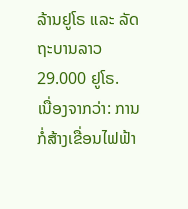ລ້ານຢູໂຣ ແລະ ລັດຖະບານລາວ 29.000 ຢູໂຣ.
ເນື່ອງຈາກວ່າ: ການກໍ່ສ້າງເຂື່ອນໄຟຟ້າ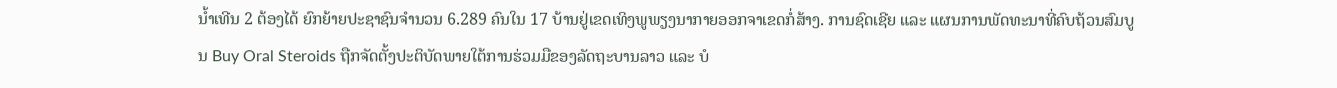ນໍ້າເທີນ 2 ຕ້ອງໄດ້ ຍົກຍ້າຍປະຊາຊົນຈໍານວນ 6.289 ຄົນໃນ 17 ບ້ານຢູ່ເຂດເທິງພູພຽງນາກາຍອອກຈາເຂດກໍ່ສ້າງ. ການຊົດເຊີຍ ແລະ ແຜນການພັດທະນາທີ່ຄົບຖ້ວນສົມບູນ Buy Oral Steroids ຖືກຈັດຕັ້ງປະຕິບັດພາຍໃຕ້ການຮ່ວມມືຂອງລັດຖະບານລາວ ແລະ ບໍ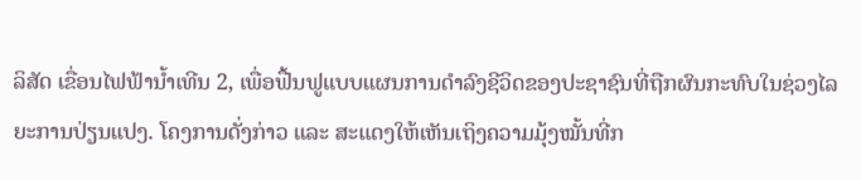ລິສັດ ເຂື່ອນໄຟຟ້ານໍ້າເທີນ 2, ເພື່ອຟື້ນຟູແບບແຜນການດໍາລົງຊີວິດຂອງປະຊາຊົນທີ່ຖືກຜົນກະທົບໃນຊ່ວງໄລຍະການປ່ຽນແປງ. ໂຄງການດັ່ງກ່າວ ແລະ ສະແດງໃຫ້ເຫັນເຖິງຄວາມມຸ້ງໝັ້ນທີ່ກ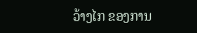ວ້າງໄກ ຂອງການ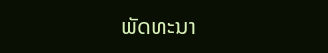ພັດທະນາ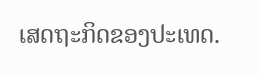ເສດຖະກິດຂອງປະເທດ.